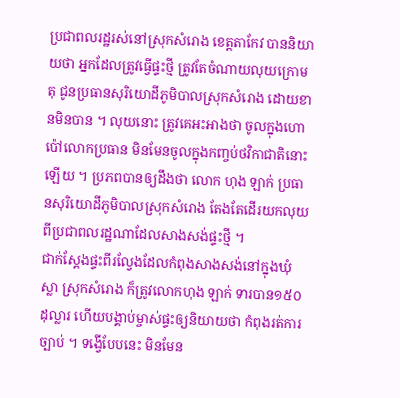ប្រជាពលរដ្ឋរស់នៅស្រុកសំរោង ខេត្តតាកែវ បាននិយាយថា អ្នកដែលត្រូវធ្វើផ្ទះថ្មី ត្រូវតែចំណាយលុយក្រោមតុ ជូនប្រធានសុរិយោដីភូមិបាលស្រុកសំរោង ដោយខានមិនបាន ។ លុយនោះ ត្រូវគេអះអាងថា ចូលក្នុងហោប៉ៅលោកប្រធាន មិនមែនចូលក្នុងកញ្ចប់ថវិកាជាតិនោះឡើយ ។ ប្រភពបានឲ្យដឹងថា លោក ហុង ឡាក់ ប្រធានសុរិយោដីភូមិបាលស្រុកសំរោង តែងតែដើរយកលុយពីប្រជាពលរដ្ឋណាដែលសាងសង់ផ្ទះថ្មី ។
ជាក់ស្តែងផ្ទះពីរល្វែងដែលកំពុងសាងសង់នៅក្នុងឃុំស្លា ស្រុកសំរោង ក៏ត្រូវលោកហុង ឡាក់ ទារបាន១៥០ដុល្លារ ហើយបង្គាប់ម្ចាស់ផ្ទះឲ្យនិយាយថា កំពុងរត់ការច្បាប់ ។ ទង្វើបែបនេះ មិនមែន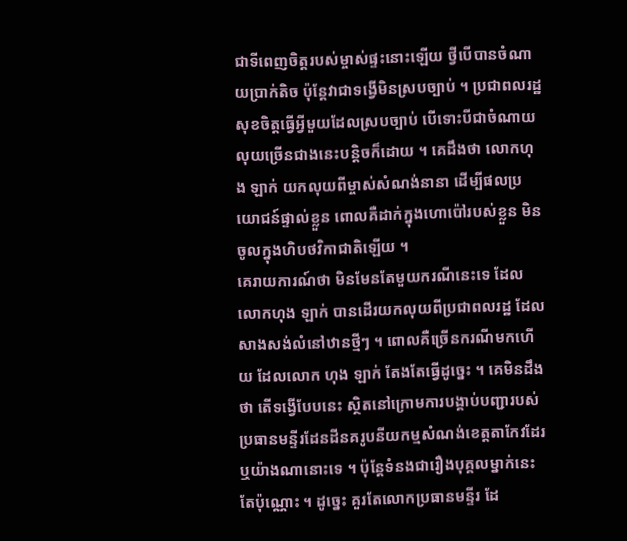ជាទីពេញចិត្តរបស់ម្ចាស់ផ្ទះនោះឡើយ ថ្វីបើបានចំណាយប្រាក់តិច ប៉ុន្តែវាជាទង្វើមិនស្របច្បាប់ ។ ប្រជាពលរដ្ឋសុខចិត្តធ្វើអ្វីមួយដែលស្របច្បាប់ បើទោះបីជាចំណាយលុយច្រើនជាងនេះបន្តិចក៏ដោយ ។ គេដឹងថា លោកហុង ឡាក់ យកលុយពីម្ចាស់សំណង់នានា ដើម្បីផលប្រយោជន៍ផ្ទាល់ខ្លួន ពោលគឺដាក់ក្នុងហោប៉ៅរបស់ខ្លួន មិនចូលក្នុងហិបថវិកាជាតិឡើយ ។
គេរាយការណ៍ថា មិនមែនតែមួយករណីនេះទេ ដែលលោកហុង ឡាក់ បានដើរយកលុយពីប្រជាពលរដ្ឋ ដែលសាងសង់លំនៅឋានថ្មីៗ ។ ពោលគឺច្រើនករណីមកហើយ ដែលលោក ហុង ឡាក់ តែងតែធ្វើដូច្នេះ ។ គេមិនដឹងថា តើទង្វើបែបនេះ ស្ថិតនៅក្រោមការបង្គាប់បញ្ជារបស់ប្រធានមន្ទីរដែនដីនគរូបនីយកម្មសំណង់ខេត្តតាកែវដែរឬយ៉ាងណានោះទេ ។ ប៉ុន្តែទំនងជារឿងបុគ្គលម្នាក់នេះតែប៉ុណ្ណោះ ។ ដូច្នេះ គួរតែលោកប្រធានមន្ទីរ ដែ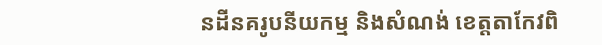នដីនគរូបនីយកម្ម និងសំណង់ ខេត្តតាកែវពិ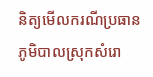និត្យមើលករណីប្រធានភូមិបាលស្រុកសំរោ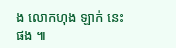ង លោកហុង ឡាក់ នេះផង ៕